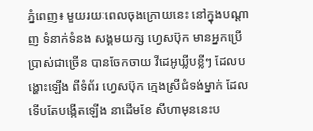ភ្នំពេញ៖ មួយរយៈពេលចុងក្រោយនេះ នៅក្នុងបណ្ដាញ ទំនាក់ទំនង សង្គមយក្ស ហ្វេសប៊ុក មានអ្នកប្រើ ប្រាស់ជាច្រើន បានចែកចាយ វីដេអូឃ្លីបខ្លីៗ ដែលបង្ហោះឡើង ពីទំព័រ ហ្វេសប៊ុក ក្មេងស្រីជំទង់ម្នាក់ ដែលទើបតែបង្កើតឡើង នាដើមខែ សីហាមុននេះប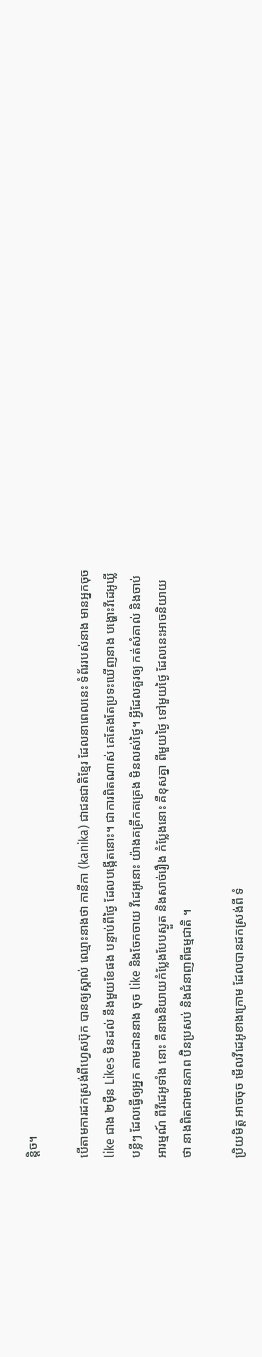ន្ដិច។

បើតាមការដកស្រង់ពីហ្វេសប៊ុក បានឲ្យស្គាល់ ឈ្មោះនាងថា កានីកា (kanika) ជាជនជាតិខ្មែរ ដែលនាពេលនេះ ទំព័ររបស់នាង មានអ្នកចុច like ជាង ២ម៉ឺន Likes មិនដល់ នឹងមួយខែផង បន្ទាប់ពីថ្ងៃ ដែលបង្កើតនោះ។ ជាការពិតណាស់ គេតែងតែប្រទះឃើញនាង បង្ហោះវីដេអូឃ្លីបខ្លីៗ ដែលធ្វើឲ្យអ្នក តាមដាននាង ចុច like និងចែកចាយ វីដេអូនោះ យ៉ាងគគ្រឹកគគ្រេង មិនលស់ថ្ងៃ។ អ្វីដែលគួរឲ្យ កត់សំគាល់ និងចាប់អារម្មណ៍ ពីវីដេអូទាំង នោះ គឺនាងនិយាយកំប្លែងបែបស្ងួត និងសាច់រឿង កំប្លែងនោះ គឺខុសគ្នា ពីមួយថ្ងៃ ទៅមួយថ្ងៃ ដែលនេះអាចនិយាយថា នាងពិតជាមានភាព ប៊ិនប្រសប់ និងជំនាញពីធម្មជាតិ ។

ប្រិយមិត្ដ អាចចុច មើលវីដេអូខាងក្រោម ដែលបានដកស្រង់ពី ទំ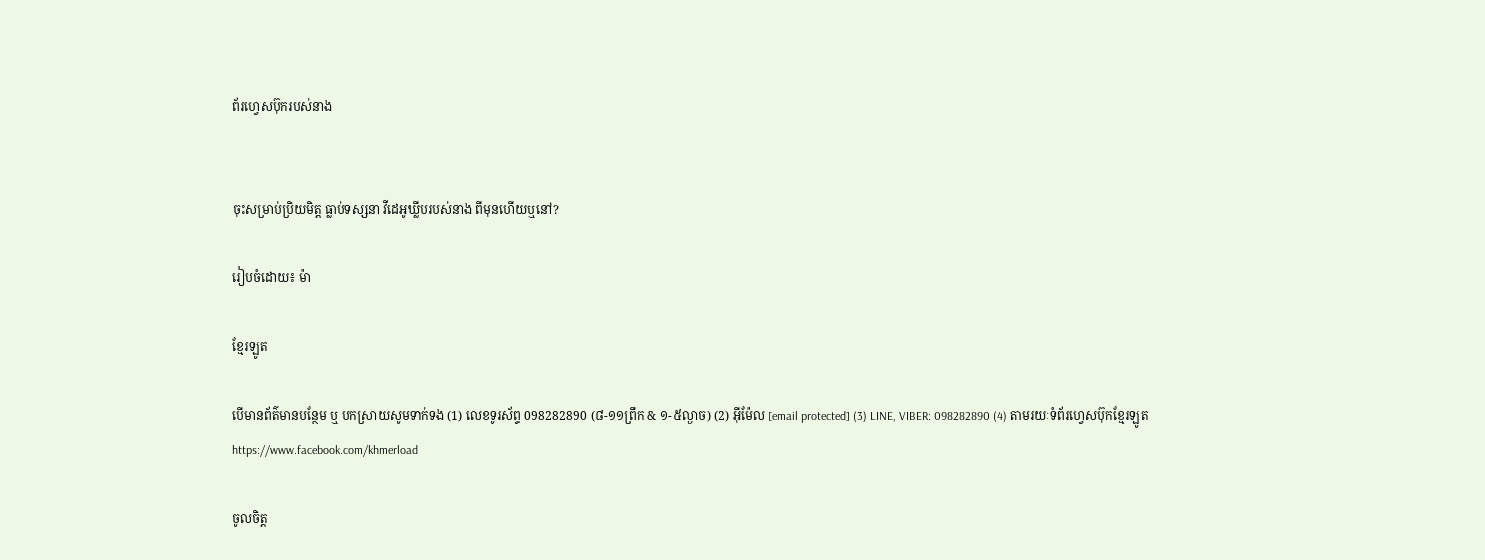ព័រហ្វេសប៊ុករបស់នាង


ចុះសម្រាប់ប្រិយមិត្ដ ធ្លាប់ទស្សនា វីដេអូឃ្លីបរបស់នាង ពីមុនហើយឬនៅ?

រៀបចំដោយ៖ ម៉ា

ខ្មែរឡូត

បើមានព័ត៌មានបន្ថែម ឬ បកស្រាយសូមទាក់ទង (1) លេខទូរស័ព្ទ 098282890 (៨-១១ព្រឹក & ១-៥ល្ងាច) (2) អ៊ីម៉ែល [email protected] (3) LINE, VIBER: 098282890 (4) តាមរយៈទំព័រហ្វេសប៊ុកខ្មែរឡូត https://www.facebook.com/khmerload

ចូលចិត្ត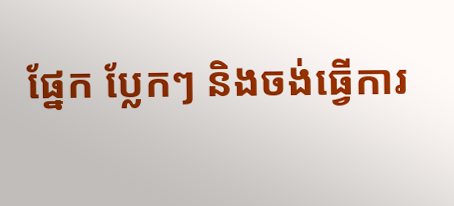ផ្នែក ប្លែកៗ និងចង់ធ្វើការ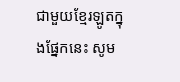ជាមួយខ្មែរឡូតក្នុងផ្នែកនេះ សូម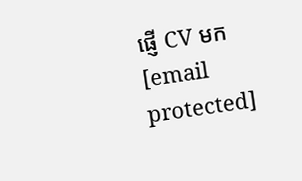ផ្ញើ CV មក [email protected]